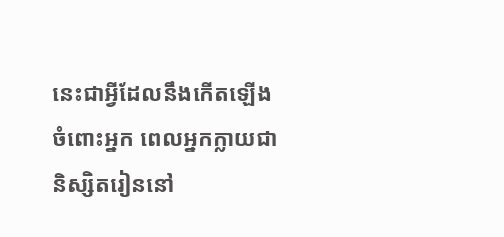នេះជាអ្វីដែលនឹងកើតឡើងចំពោះអ្នក ពេលអ្នកក្លាយជានិស្សិតរៀននៅ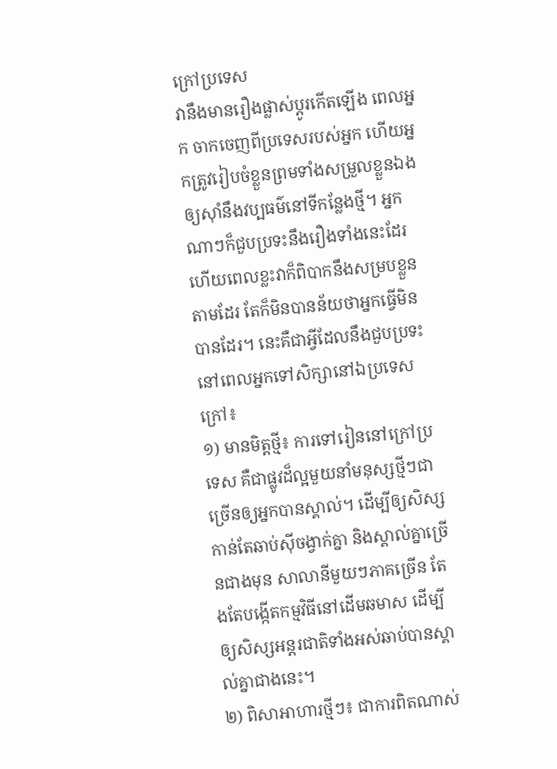ក្រៅប្រទេស
វានឹងមានរឿងផ្លាស់ប្ដូរកើតឡើង ពេលអ្នក ចាកចេញពីប្រទេសរបស់អ្នក ហើយអ្នកត្រូវរៀបចំខ្លួនព្រមទាំងសម្រួលខ្លួនឯងឲ្យស៊ាំនឹងវប្បធម៌នៅទីកន្លែងថ្មី។ អ្នកណាៗក៏ជួបប្រទះនឹងរឿងទាំងនេះដែរ ហើយពេលខ្លះវាក៏ពិបាកនឹងសម្របខ្លួនតាមដែរ តែក៏មិនបានន័យថាអ្នកធ្វើមិនបានដែរ។ នេះគឺជាអ្វីដែលនឹងជួបប្រទះ នៅពេលអ្នកទៅសិក្សានៅឯប្រទេសក្រៅ៖
១) មានមិត្តថ្មី៖ ការទៅរៀននៅក្រៅប្រទេស គឺជាផ្លូវដ៏ល្អមួយនាំមនុស្សថ្មីៗជាច្រើនឲ្យអ្នកបានស្គាល់។ ដើម្បីឲ្យសិស្សកាន់តែឆាប់ស៊ីចង្វាក់គ្នា និងស្គាល់គ្នាច្រើនជាងមុន សាលានីមួយៗភាគច្រើន តែងតែបង្កើតកម្មវិធីនៅដើមឆមាស ដើម្បីឲ្យសិស្សអន្តរជាតិទាំងអស់ឆាប់បានស្គាល់គ្នាជាងនេះ។
២) ពិសាអាហារថ្មីៗ៖ ជាការពិតណាស់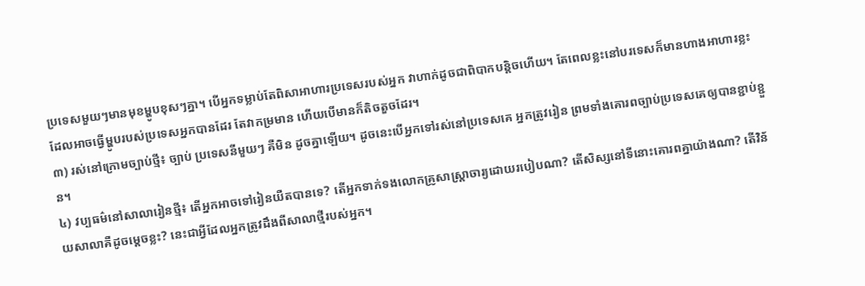ប្រទេសមួយៗមានមុខម្ហូបខុសៗគ្នា។ បើអ្នកទម្លាប់តែពិសាអាហារប្រទេសរបស់អ្នក វាហាក់ដូចជាពិបាកបន្តិចហើយ។ តែពេលខ្លះនៅបរទេសក៏មានហាងអាហារខ្លះ ដែលអាចធ្វើម្ហូបរបស់ប្រទេសអ្នកបានដែរ តែវាកម្រមាន ហើយបើមានក៏តិចតួចដែរ។
៣) រស់នៅក្រោមច្បាប់ថ្មី៖ ច្បាប់ ប្រទេសនីមួយៗ គឺមិន ដូចគ្នាឡើយ។ ដូចនេះបើអ្នកទៅរស់នៅប្រទេសគេ អ្នកត្រូវរៀន ព្រមទាំងគោរពច្បាប់ប្រទេសគេឲ្យបានខ្ជាប់ខ្ជួន។
៤) វប្បធម៌នៅសាលារៀនថ្មី៖ តើអ្នកអាចទៅរៀនយឺតបានទេ? តើអ្នកទាក់ទងលោកគ្រូសាស្ត្រាចារ្យដោយរបៀបណា? តើសិស្សនៅទីនោះគោរពគ្នាយ៉ាងណា? តើវិន័យសាលាគឺដូចម្ដេចខ្លះ? នេះជាអ្វីដែលអ្នកត្រូវដឹងពីសាលាថ្មីរបស់អ្នក។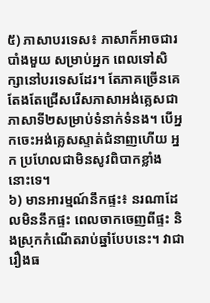៥) ភាសាបរទេស៖ ភាសាក៏អាចជារបាំងមួយ សម្រាប់អ្នក ពេលទៅសិក្សានៅបរទេសដែរ។ តែភាគច្រើនគេតែងតែជ្រើសរើសភាសាអង់គ្លេសជាភាសាទី២សម្រាប់ទំនាក់ទំនង។ បើអ្នកចេះអង់គ្លេសស្ទាត់ជំនាញហើយ អ្នក ប្រហែលជាមិនសូវពិបាកខ្លាំងនោះទេ។
៦) មានអារម្មណ៍នឹកផ្ទះ៖ នរណាដែលមិននឹកផ្ទះ ពេលចាកចេញពីផ្ទះ និងស្រុកកំណើតរាប់ឆ្នាំបែបនេះ។ វាជារឿងធ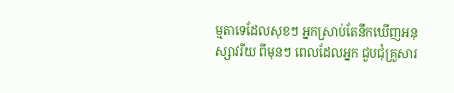ម្មតាទេដែលសុខៗ អ្នកស្រាប់តែនឹកឃើញអនុស្សាវរីយ ពីមុនៗ ពេលដែលអ្នក ជួបជុំគ្រួសារ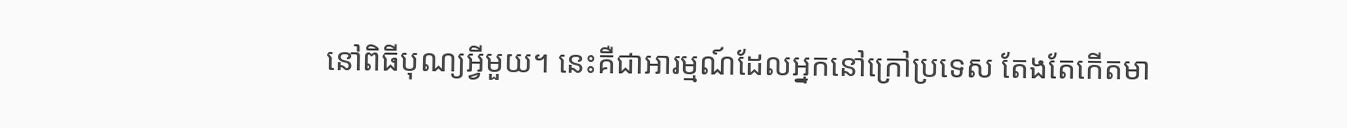នៅពិធីបុណ្យអ្វីមួយ។ នេះគឺជាអារម្មណ៍ដែលអ្នកនៅក្រៅប្រទេស តែងតែកើតមា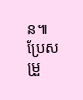ន៕
ប្រែសម្រួ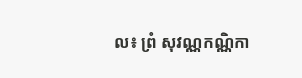ល៖ ព្រំ សុវណ្ណកណ្ណិកា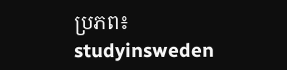ប្រភព៖ studyinsweden